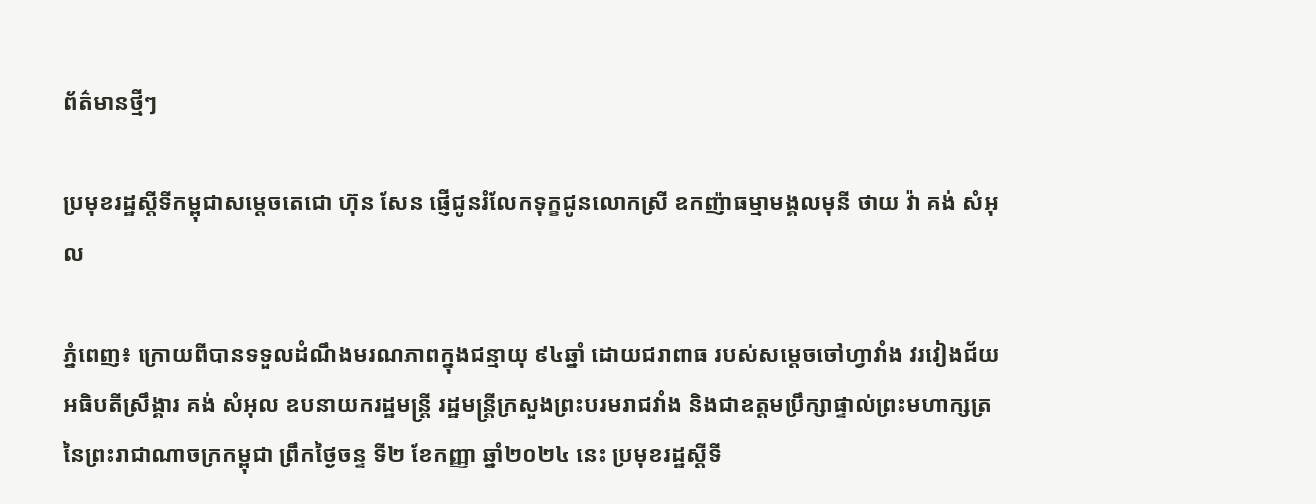ព័ត៌មានថ្មីៗ

ប្រមុខរដ្ឋស្តីទីកម្ពុជាសម្តេចតេជោ ហ៊ុន សែន ផ្ញើជូនរំលែកទុក្ខជូនលោកស្រី ឧកញ៉ាធម្មាមង្គលមុនី ថាយ វ៉ា គង់ សំអុល

ភ្នំពេញ៖ ក្រោយពីបានទទួលដំណឹងមរណភាពក្នុងជន្មាយុ ៩៤ឆ្នាំ ដោយជរាពាធ របស់សម្តេចចៅហ្វាវាំង វរវៀងជ័យ អធិបតីស្រឹង្គារ គង់ សំអុល ឧបនាយករដ្ឋមន្ត្រី រដ្ឋមន្ត្រីក្រសួងព្រះបរមរាជវាំង និងជាឧត្តមប្រឹក្សាផ្ទាល់ព្រះមហាក្សត្រ នៃព្រះរាជាណាចក្រកម្ពុជា ព្រឹកថ្ងៃចន្ទ ទី២ ខែកញ្ញា ឆ្នាំ២០២៤ នេះ ប្រមុខរដ្ឋស្តីទី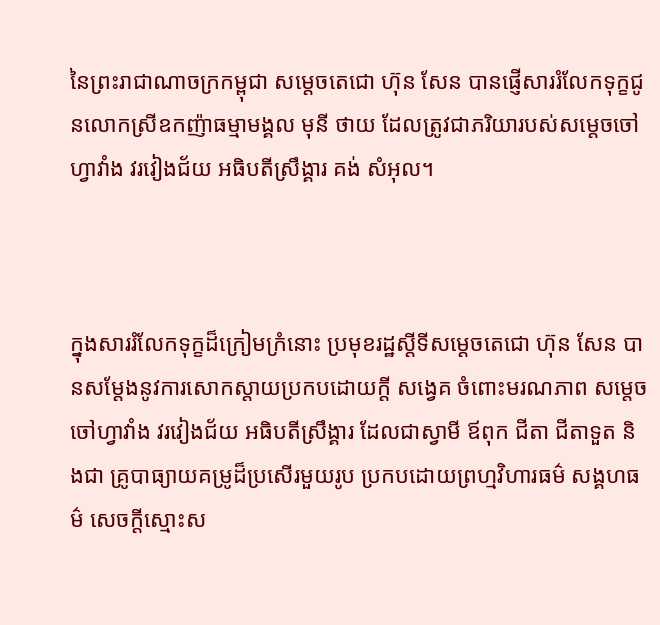នៃព្រះរាជាណាចក្រកម្ពុជា សម្តេចតេជោ ហ៊ុន សែន បានផ្ញើសាររំលែកទុក្ខជូនលោកស្រីឧកញ៉ាធម្មាមង្គល មុនី ថាយ ដែលត្រូវជាភរិយារបស់សម្តេចចៅហ្វាវាំង វរវៀងជ័យ អធិបតីស្រឹង្គារ គង់ សំអុល។



ក្នុងសាររំលែកទុក្ខដ៏ក្រៀមក្រំនោះ ប្រមុខរដ្ឋស្តីទីសម្តេចតេជោ ហ៊ុន សែន បានសម្តែងនូវការសោកស្តាយប្រកបដោយក្តី សង្វេគ ចំពោះមរណភាព សម្តេចចៅហ្វាវាំង វរវៀងជ័យ អធិបតីស្រឹង្គារ ដែលជាស្វាមី ឪពុក ជីតា ជីតាទួត និងជា គ្រូបាធ្យាយគម្រូដ៏ប្រសើរមួយរូប ប្រកបដោយព្រហ្មវិហារធម៌ សង្គហធម៌ សេចក្តីស្មោះស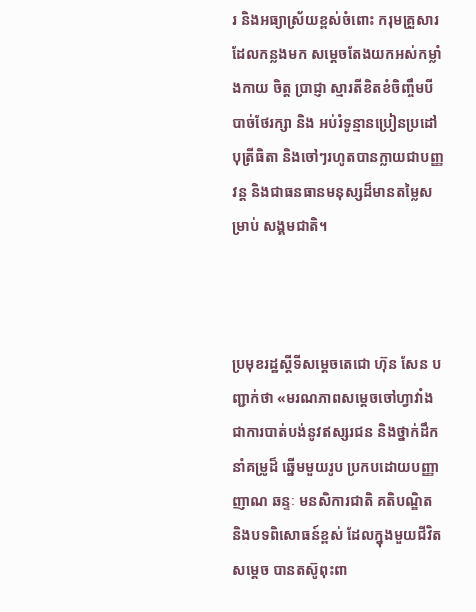រ និងអធ្យាស្រ័យខ្ពស់ចំពោះ ករុមគ្រួសារដែលកន្លងមក សម្តេចតែងយកអស់កម្លាំងកាយ ចិត្ត ប្រាជ្ញា ស្មារតីខិតខំចិញ្ចឹមបីបាច់ថែរក្សា និង អប់រំទូន្មានប្រៀនប្រដៅបុត្រីធិតា និងចៅៗរហូតបានក្លាយជាបញ្ញវន្ត និងជាធនធានមនុស្សដ៏មានតម្លៃសម្រាប់ សង្គមជាតិ។



ប្រមុខរដ្ឋស្តីទីសម្តេចតេជោ ហ៊ុន សែន បញ្ជាក់ថា «មរណភាពសម្តេចចៅហ្វាវាំង ជាការបាត់បង់នូវឥស្សរជន និងថ្នាក់ដឹកនាំគម្រូដ៏ ឆ្នើមមួយរូប ប្រកបដោយបញ្ញាញាណ ឆន្ទៈ មនសិការជាតិ គតិបណ្ឌិត និងបទពិសោធន៍ខ្ពស់ ដែលក្នុងមួយជីវិត សម្តេច បានតស៊ូពុះពា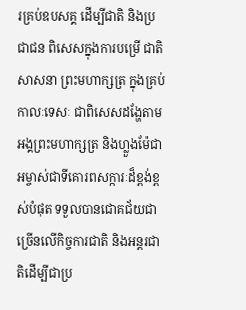រគ្រប់ឧបសគ្គ ដើម្បីជាតិ និងប្រជាជន ពិសេសក្នុងការបម្រើ ជាតិ សាសនា ព្រះមហាក្សត្រ ក្នុងគ្រប់កាលៈទេសៈ ជាពិសេសដង្ហែតាម អង្គព្រះមហាក្សត្រ និងហ្លួងម៉ែជាអម្ចាស់ជាទីគោរពសក្ការៈដ៏ខ្ពង់ខ្ពស់បំផុត ទទួលបានជោគជ័យជាច្រើនលើកិច្ចការជាតិ និងអន្តរជាតិដើម្បីជាប្រ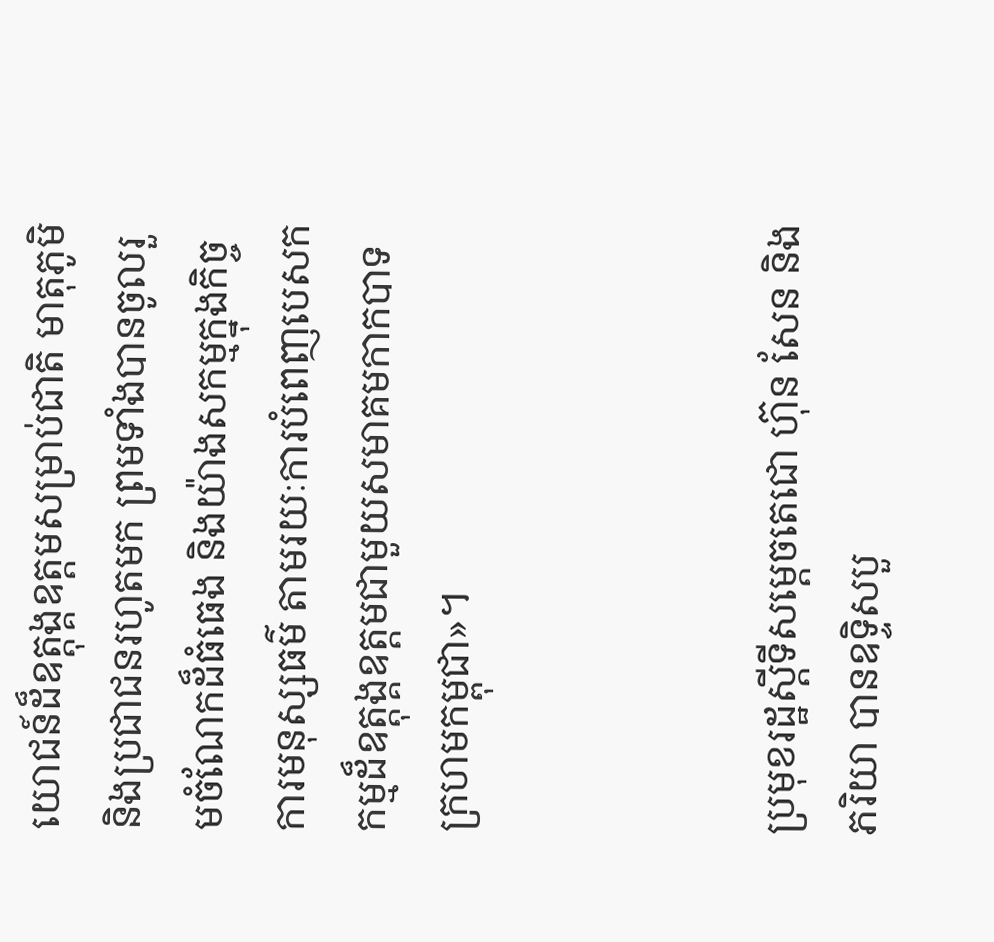យោជន៍ដ៏ឧត្តុង្គឧត្តមសម្រាប់ជាតិ មាតុភូមិ និងប្រជាជនរហូតមក ព្រមទាំងបានចូលរួមចំណែកដ៏ធំធេង និងយ៉ាងសកម្មក្នុងកិច្ចការមនុស្សធម៌ តាមរយៈការបំពេញបេសកកម្មដ៏ឧត្តុង្គឧត្តមជាមួយសមាគមកាកបាទក្រហមកម្ពុជា»។



ប្រមុខរដ្ឋស្តីទីសម្តេចតេជោ ហ៊ុន សែន និងភរិយា បានឧទ្ទិសបួ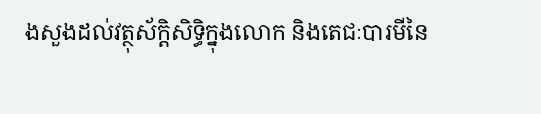ងសួងដល់វត្ថុស័ក្តិសិទ្ធិក្នុងលោក និងតេជៈបារមីនៃ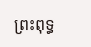ព្រះពុទ្ធ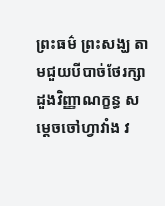ព្រះធម៌ ព្រះសង្ឃ តាមជួយបីបាច់ថែរក្សាដួងវិញ្ញាណក្ខន្ធ សម្តេចចៅហ្វាវាំង វ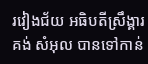រវៀងជ័យ អធិបតីស្រឹង្គារ គង់ សំអុល បានទៅកាន់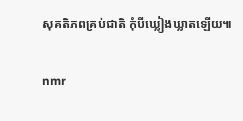សុគតិភពគ្រប់ជាតិ កុំបីឃ្លៀងឃ្លាតឡើយ៕

nmr